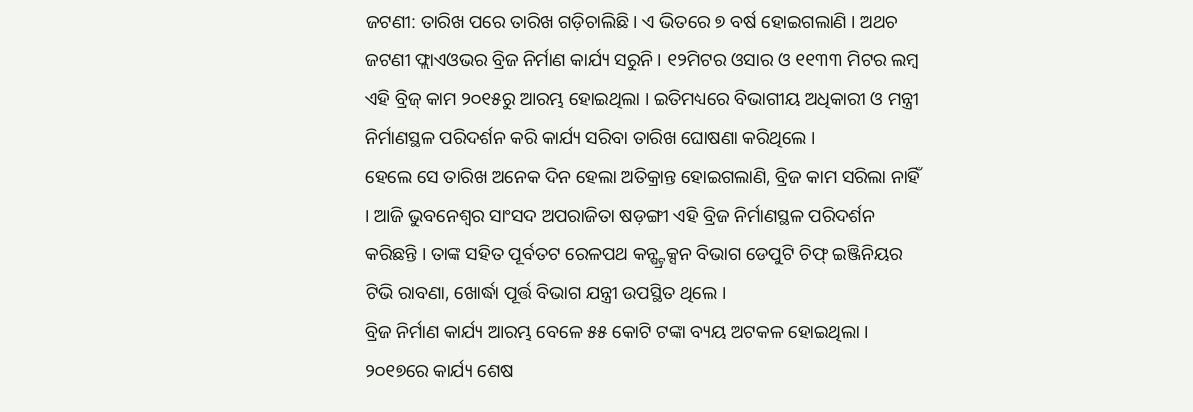ଜଟଣୀ: ତାରିଖ ପରେ ତାରିଖ ଗଡ଼ିଚାଲିଛି । ଏ ଭିତରେ ୭ ବର୍ଷ ହୋଇଗଲାଣି । ଅଥଚ ଜଟଣୀ ଫ୍ଲାଏଓଭର ବ୍ରିଜ ନିର୍ମାଣ କାର୍ଯ୍ୟ ସରୁନି । ୧୨ମିଟର ଓସାର ଓ ୧୧୩୩ ମିଟର ଲମ୍ବ ଏହି ବ୍ରିଜ୍ କାମ ୨୦୧୫ରୁ ଆରମ୍ଭ ହୋଇଥିଲା । ଇତିମଧ୍ୟରେ ବିଭାଗୀୟ ଅଧିକାରୀ ଓ ମନ୍ତ୍ରୀ ନିର୍ମାଣସ୍ଥଳ ପରିଦର୍ଶନ କରି କାର୍ଯ୍ୟ ସରିବା ତାରିଖ ଘୋଷଣା କରିଥିଲେ ।
ହେଲେ ସେ ତାରିଖ ଅନେକ ଦିନ ହେଲା ଅତିକ୍ରାନ୍ତ ହୋଇଗଲାଣି, ବ୍ରିଜ କାମ ସରିଲା ନାହିଁ । ଆଜି ଭୁବନେଶ୍ୱର ସାଂସଦ ଅପରାଜିତା ଷଡ଼ଙ୍ଗୀ ଏହି ବ୍ରିଜ ନିର୍ମାଣସ୍ଥଳ ପରିଦର୍ଶନ କରିଛନ୍ତି । ତାଙ୍କ ସହିତ ପୂର୍ବତଟ ରେଳପଥ କନ୍ଷ୍ଟ୍ରକ୍ସନ ବିଭାଗ ଡେପୁଟି ଚିଫ୍ ଇଞ୍ଜିନିୟର ଟିଭି ରାବଣା, ଖୋର୍ଦ୍ଧା ପୂର୍ତ୍ତ ବିଭାଗ ଯନ୍ତ୍ରୀ ଉପସ୍ଥିତ ଥିଲେ ।
ବ୍ରିଜ ନିର୍ମାଣ କାର୍ଯ୍ୟ ଆରମ୍ଭ ବେଳେ ୫୫ କୋଟି ଟଙ୍କା ବ୍ୟୟ ଅଟକଳ ହୋଇଥିଲା । ୨୦୧୭ରେ କାର୍ଯ୍ୟ ଶେଷ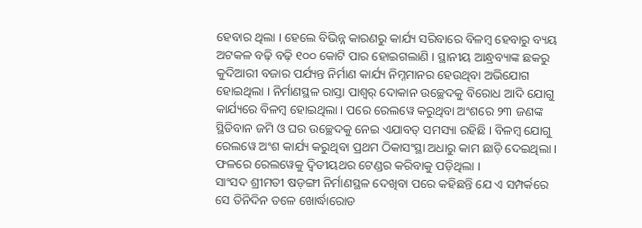ହେବାର ଥିଲା । ହେଲେ ବିଭିନ୍ନ କାରଣରୁ କାର୍ଯ୍ୟ ସରିବାରେ ବିଳମ୍ବ ହେବାରୁ ବ୍ୟୟ ଅଟକଳ ବଢ଼ି ବଢ଼ି ୧୦୦ କୋଟି ପାର ହୋଇଗଲାଣି । ସ୍ଥାନୀୟ ଆନ୍ଧ୍ରବ୍ୟାଙ୍କ ଛକରୁ କୁଦିଆରୀ ବଜାର ପର୍ଯ୍ୟନ୍ତ ନିର୍ମାଣ କାର୍ଯ୍ୟ ନିମ୍ନମାନର ହେଉଥିବା ଅଭିଯୋଗ ହୋଇଥିଲା । ନିର୍ମାଣସ୍ଥଳ ରାସ୍ତା ପାଶ୍ୱର୍ ଦୋକାନ ଉଚ୍ଛେଦକୁ ବିରୋଧ ଆଦି ଯୋଗୁ କାର୍ଯ୍ୟରେ ବିଳମ୍ବ ହୋଇଥିଲା । ପରେ ରେଲୱେ କରୁଥିବା ଅଂଶରେ ୨୩ ଜଣଙ୍କ ସ୍ଥିତିବାନ ଜମି ଓ ଘର ଉଚ୍ଛେଦକୁ ନେଇ ଏଯାବତ୍ ସମସ୍ୟା ରହିଛି । ବିଳମ୍ବ ଯୋଗୁ ରେଲୱେ ଅଂଶ କାର୍ଯ୍ୟ କରୁଥିବା ପ୍ରଥମ ଠିକାସଂସ୍ଥା ଅଧାରୁ କାମ ଛାଡ଼ି ଦେଇଥିଲା । ଫଳରେ ରେଲୱେକୁ ଦ୍ୱିତୀୟଥର ଟେଣ୍ଡର କରିବାକୁ ପଡ଼ିଥିଲା ।
ସାଂସଦ ଶ୍ରୀମତୀ ଷଡ଼ଙ୍ଗୀ ନିର୍ମାଣସ୍ଥଳ ଦେଖିବା ପରେ କହିଛନ୍ତି ଯେ ଏ ସମ୍ପର୍କରେ ସେ ତିନିଦିନ ତଳେ ଖୋର୍ଦ୍ଧାରୋଡ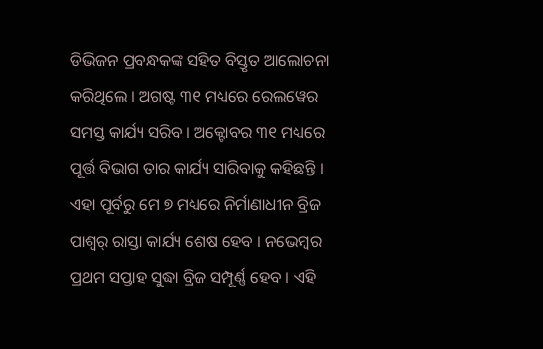ଡିଭିଜନ ପ୍ରବନ୍ଧକଙ୍କ ସହିତ ବିସ୍ତୃତ ଆଲୋଚନା କରିଥିଲେ । ଅଗଷ୍ଟ ୩୧ ମଧ୍ୟରେ ରେଲୱେର ସମସ୍ତ କାର୍ଯ୍ୟ ସରିବ । ଅକ୍ଟୋବର ୩୧ ମଧ୍ୟରେ ପୂର୍ତ୍ତ ବିଭାଗ ତାର କାର୍ଯ୍ୟ ସାରିବାକୁ କହିଛନ୍ତି । ଏହା ପୂର୍ବରୁ ମେ ୭ ମଧ୍ୟରେ ନିର୍ମାଣାଧୀନ ବ୍ରିଜ ପାଶ୍ୱର୍ ରାସ୍ତା କାର୍ଯ୍ୟ ଶେଷ ହେବ । ନଭେମ୍ବର ପ୍ରଥମ ସପ୍ତାହ ସୁଦ୍ଧା ବ୍ରିଜ ସମ୍ପୂର୍ଣ୍ଣ ହେବ । ଏହି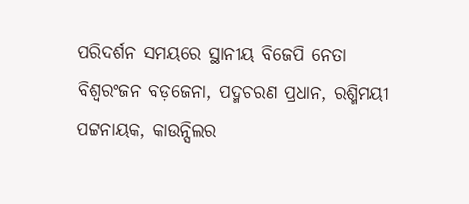ପରିଦର୍ଶନ ସମୟରେ ସ୍ଥାନୀୟ ବିଜେପି ନେତା ବିଶ୍ୱରଂଜନ ବଡ଼ଜେନା, ପଦ୍ମଚରଣ ପ୍ରଧାନ, ରଶ୍ମିମୟୀ ପଟ୍ଟନାୟକ, କାଉନ୍ସିଲର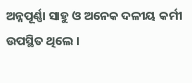ଅନ୍ନପୂର୍ଣ୍ଣା ସାହୁ ଓ ଅନେକ ଦଳୀୟ କର୍ମୀ ଉପସ୍ଥିତ ଥିଲେ ।